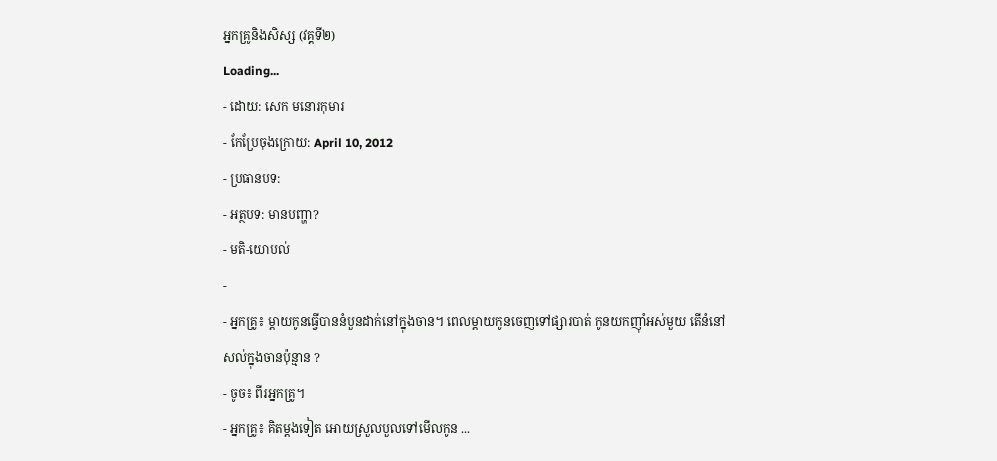អ្នកគ្រូនិងសិស្ស (វគ្គទី២)
Loading...
- ដោយ: សេក មនោរកុមារ
- កែប្រែចុងក្រោយ: April 10, 2012
- ប្រធានបទ:
- អត្ថបទ: មានបញ្ហា?
- មតិ-យោបល់
-
- អ្នកគ្រូ៖ ម្ដាយកូនធ្វើបាននំបួនដាក់នៅក្នុងចាន។ ពេលម្ដាយកូនចេញទៅផ្សារបាត់ កូនយកញ៉ាំអស់មួយ តើនំនៅសល់ក្នុងចានប៉ុន្មាន ?
- ចូច៖ ពីរអ្នកគ្រូ។
- អ្នកគ្រូ៖ គិតម្ដងទៀត អោយស្រួលបួលទៅមើលកូន ...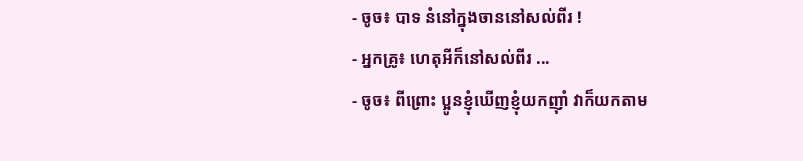- ចូច៖ បាទ នំនៅក្នុងចាននៅសល់ពីរ !
- អ្នកគ្រូ៖ ហេតុអីក៏នៅសល់ពីរ ...
- ចូច៖ ពីព្រោះ ប្អូនខ្ញុំឃើញខ្ញុំយកញ៉ាំ វាក៏យកតាម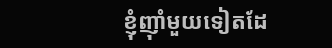ខ្ញុំញ៉ាំមួយទៀតដែ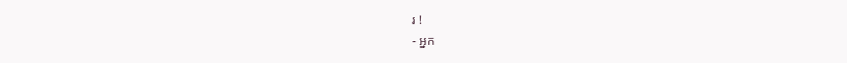រ !
- អ្នក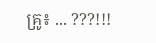គ្រូ៖ ... ???!!!